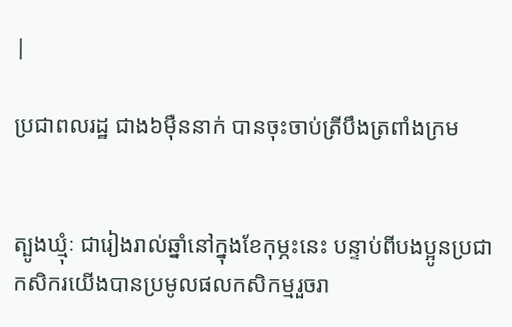|

ប្រជាពលរដ្ឋ ជាង៦ម៉ឺននាក់ បានចុះចាប់ត្រីបឹងត្រពាំងក្រម


ត្បូងឃ្មុំៈ ជារៀងរាល់ឆ្នាំនៅក្នុងខែកុម្ភះនេះ បន្ទាប់ពីបងប្អូនប្រជាកសិករយើងបានប្រមូលផលកសិកម្មរួចរា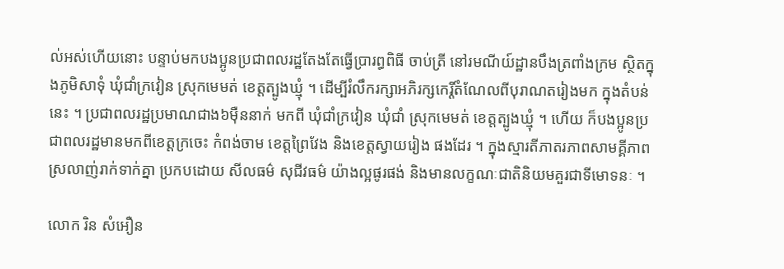ល់អស់ហើយនោះ បន្ទាប់មកបងប្អូនប្រជាពលរដ្ឋតែងតែធ្វើប្រារព្ធពិធី ចាប់ត្រី នៅរមណីយ៍ដ្ឋានបឹងត្រពាំងក្រម ស្ថិតក្នុងភូមិសាទុំ ឃុំជាំក្រវៀន ស្រុកមេមត់ ខេត្តត្បូងឃ្មុំ ។ ដើម្បីរំលឹករក្សាអភិរក្សកេរ្តិ៍តំណែលពីបុរាណតរៀងមក ក្នុងតំបន់នេះ ។ ប្រជាពលរដ្ឋប្រមាណជាង៦ម៉ឺននាក់ មកពី ឃុំជាំក្រវៀន ឃុំជាំ ស្រុកមេមត់ ខេត្តត្បូងឃ្មុំ ។ ហើយ ក៏បងប្អូនប្រជាពលរដ្ឋមានមកពីខេត្តក្រចេះ កំពង់ចាម ខេត្តព្រៃវែង និងខេត្តស្វាយរៀង ផងដែរ ។ ក្នុងស្មារតីភាតរភាពសាមគ្គីភាព ស្រលាញ់រាក់ទាក់គ្នា ប្រកបដោយ សីលធម៌ សុជីវធម៌ យ៉ាងល្អផូរផង់ និងមានលក្ខណៈជាតិនិយមគួរជាទីមោទនៈ ។

លោក រិន សំអឿន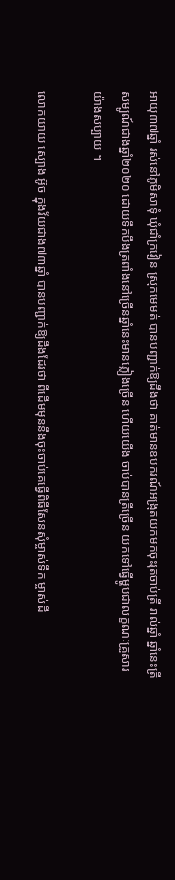អាយុ៣៧ឆ្នាំ រស់នៅភូមិសាទុំ ឃុំជាំក្រវៀន ស្រុកមេមត់ បានបញ្ជាក់ឱ្យដឹងថា គាត់មានឧបករណ៍អង្រុតយកមកចុះរុតចាប់ត្រី រាល់ឆ្នាំ ឆ្នាំនេះត្រីសម្បូណ៍ជាងឆ្នាំ២០២០ ដោយទឹកបឹងត្រពាំងនៅច្រើនឆ្នាំនេះមានភ្លៀងច្រើន ហើយយើង ចាប់បានត្រីច្រើន យកទៅធ្វើម្ហូបជាលក្ខណៈគ្រួសារយ៉ាងសប្បាយ ។

លោកយាយ ស្បោង អ៊ូច ក្នុងវ័យជាង៧៣ឆ្នាំ បានបញ្ជាក់ឱ្យដឹងដែរថា ពីដើមមុននឹងចុះចាប់គេធ្វើពិធីសែនសុំម្ចាស់ទឹក ម្ចាស់ដី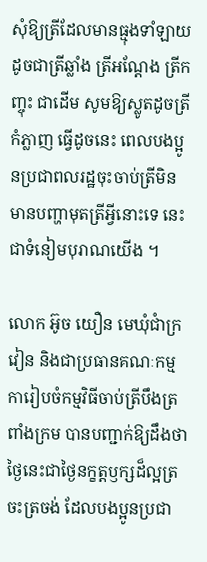សុំឱ្យត្រីដែលមានធ្មុងទាំឡាយ ដូចជាត្រីឆ្លាំង ត្រីអណ្តែង ត្រីកញ្ចុះ ជាដើម សូមឱ្យស្លូតដូចត្រីកំភ្លាញ ធ្វើដូចនេះ ពេលបងប្អូនប្រជាពលរដ្ឋចុះចាប់ត្រីមិនមានបញ្ហាមុតត្រីអ្វីនោះទេ នេះជាទំនៀមបុរាណយើង ។

លោក អ៊ូច យឿន មេឃុំជាំក្រវៀន និងជាប្រធានគណៈកម្មការៀបចំកម្មវិធីចាប់ត្រីបឹងត្រពាំងក្រម បានបញ្ជាក់ឱ្យដឹងថា ថ្ងៃនេះជាថ្ងៃនក្ខត្តឫក្សដ៏ល្អត្រចះត្រចង់ ដែលបងប្អូនប្រជា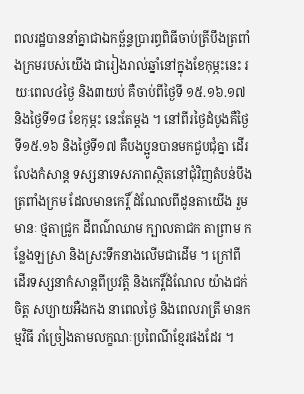ពលរដ្ឋបាននាំគ្នាជាឯកច្ឆ័ន្ទប្រារព្ធពិធីចាប់ត្រីបឹងត្រពាំងក្រមរបស់យើង ជារៀងរាល់ឆ្នាំនៅក្នុងខែកុម្ភះនេះ រយៈពេល៤ថ្ងៃ និង៣យប់ គឺចាប់ពីថ្ងៃទី ១៥.១៦.១៧ និងថ្ងៃទី១៨ ខែកុម្ភះ នេះតែម្តង ។ នៅពីរថ្ងៃដំបូងគឺថ្ងៃទី១៥.១៦ និងថ្ងៃទី១៧ គឺបងប្អូនបានមកជួបជុំគ្នា ដើរលែងកំសាន្ត ទស្សនាទេសភាពស្ថិតនៅជុំវិញតំបន់បឹងត្រពាំងក្រម ដែលមានកេរ្តិ៍ ដំណែលពីដូនតាយើង រួមមានៈ ថ្មតាជ្រូក ដីពណ៌ឈាម ក្បាលតាជក តាព្រាម កន្លែងឡស្រា និងស្រះទឹកនាងលើមជាដើម ។ ក្រៅពីដើរទស្សនាកំសាន្តពីប្រវត្តិ និងកេរ្តិ៍ដំណែល យ៉ាងជក់ចិត្ត សប្យាយអឺងកង នាពេលថ្ងៃ និងពេលរាត្រី មានកម្មវិធី រាំច្រៀងតាមលក្ខណៈប្រពៃណីខ្មែរផងដែរ ។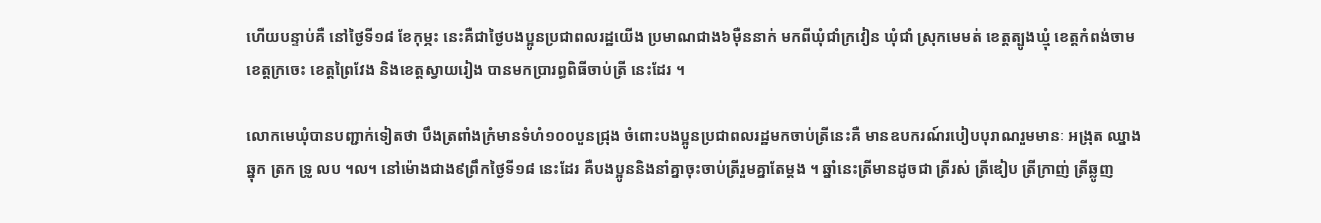ហើយបន្ទាប់គឺ នៅថ្ងៃទី១៨ ខែកុម្ភះ នេះគឺជាថ្ងៃបងប្អូនប្រជាពលរដ្ឋយើង ប្រមាណជាង៦ម៉ឺននាក់ មកពីឃុំជាំក្រវៀន ឃុំជាំ ស្រុកមេមត់ ខេត្តត្បូងឃ្មុំ ខេត្តកំពង់ចាម ខេត្តក្រចេះ ខេត្តព្រៃវែង និងខេត្តស្វាយរៀង បានមកប្រារព្ធពិធីចាប់ត្រី នេះដែរ ។

លោកមេឃុំបានបញ្ជាក់ទៀតថា បឹងត្រពាំងក្រំមានទំហំ១០០បួនជ្រុង ចំពោះបងប្អូនប្រជាពលរដ្ឋមកចាប់ត្រីនេះគឺ មានឧបករណ៍របៀបបុរាណរួមមានៈ អង្រុត ឈ្នាង ឆ្នុក ត្រក ទ្រូ លប ។ល។ នៅម៉ោងជាង៩ព្រឹកថ្ងៃទី១៨ នេះដែរ គឺបងប្អូននិងនាំគ្នាចុះចាប់ត្រីរួមគ្នាតែម្តង ។ ឆ្នាំនេះត្រីមានដូចជា ត្រីរស់ ត្រីឌៀប ត្រីក្រាញ់ ត្រីឆ្លូញ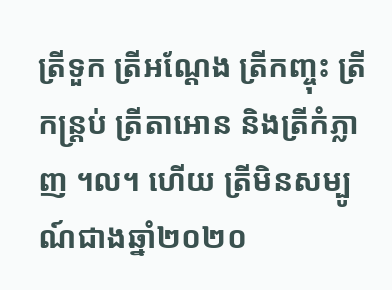ត្រីទួក ត្រីអណ្តែង ត្រីកញ្ចុះ ត្រីកន្ត្រប់ ត្រីតាអោន និងត្រីកំភ្លាញ ។ល។ ហើយ ត្រីមិនសម្បូណ៍ជាងឆ្នាំ២០២០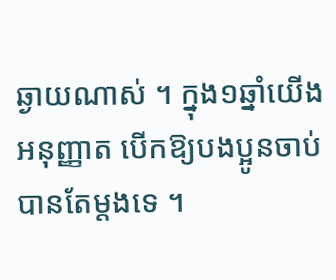ឆ្ងាយណាស់ ។ ក្នុង១ឆ្នាំយើងអនុញ្ញាត បើកឱ្យបងប្អូនចាប់បានតែម្តងទេ ។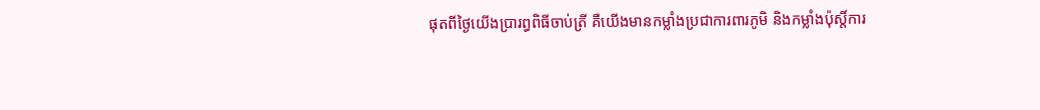ផុតពីថ្ងៃយើងប្រារព្ធពិធីចាប់ត្រី គឺយើងមានកម្លាំងប្រជាការពារភូមិ និងកម្លាំងប៉ុស្តិ៍ការ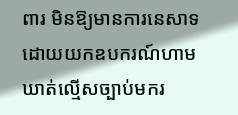ពារ មិនឱ្យមានការនេសាទដោយយកឧបករណ៍ហាមឃាត់ល្មើសច្បាប់មករ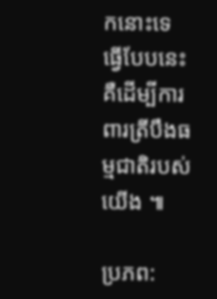កនោះទេ ធ្វើបែបនេះ គឺដើម្បីការពារត្រីបឹងធម្មជាតិរបស់យើង ៕

ប្រភព: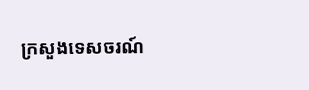ក្រសួងទេសចរណ៍